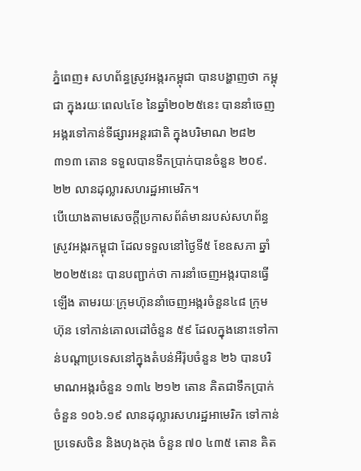ភ្នំពេញ៖ សហព័ន្ធស្រូវអង្ករកម្ពុជា បានបង្ហាញថា កម្ពុជា ក្នុងរយៈពេល៤ខែ នៃឆ្នាំ២០២៥នេះ បាននាំចេញអង្ករទៅកាន់ទីផ្សារអន្តរជាតិ ក្នុងបរិមាណ ២៨២ ៣១៣ តោន ទទួលបានទឹកប្រាក់បានចំនួន ២០៩.២២ លានដុល្លារសហរដ្ឋអាមេរិក។
បើយោងតាមសេចក្តីប្រកាសព័ត៌មានរបស់សហព័ន្ធស្រូវអង្ករកម្ពុជា ដែលទទួលនៅថ្ងៃទី៥ ខែឧសភា ឆ្នាំ២០២៥នេះ បានបញ្ជាក់ថា ការនាំចេញអង្ករបានធ្វើឡើង តាមរយៈក្រុមហ៊ុននាំចេញអង្ករចំនួន៤៨ ក្រុមហ៊ុន ទៅកាន់គោលដៅចំនួន ៥៩ ដែលក្នុងនោះទៅកាន់បណ្តាប្រទេសនៅក្នុងតំបន់អឺរ៉ុបចំនួន ២៦ បានបរិមាណអង្ករចំនួន ១៣៤ ២១២ តោន គិតជាទឹកប្រាក់ចំនួន ១០៦.១៩ លានដុល្លារសហរដ្ឋអាមេរិក ទៅកាន់ប្រទេសចិន និងហុងកុង ចំនួន ៧០ ៤៣៥ តោន គិត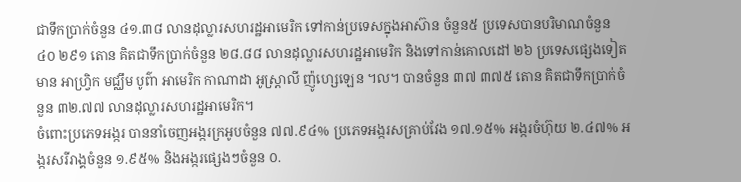ជាទឹកប្រាក់ចំនួន ៤១.៣៨ លានដុល្លារសហរដ្ឋអាមេរិក ទៅកាន់ប្រទេសក្នុងអាស៊ាន ចំនួន៥ ប្រទេសបានបរិមាណចំនួន ៤០ ២៩១ តោន គិតជាទឹកប្រាក់ចំនួន ២៨.៨៨ លានដុល្លារសហរដ្ឋអាមេរិក និងទៅកាន់គោលដៅ ២៦ ប្រទេសផ្សេងទៀតមាន អាហ្វ្រិក មជ្ឈឹម បូព៌ា អាមេរិក កាណាដា អូស្ត្រាលី ញ៉ូហ្សេឡេន ។ល។ បានចំនួន ៣៧ ៣៧៥ តោន គិតជាទឹកប្រាក់ចំនួន ៣២.៧៧ លានដុល្លារសហរដ្ឋអាមេរិក។
ចំពោះប្រភេទអង្ករ បាននាំចេញអង្ករក្រអូបចំនួន ៧៧.៩៤% ប្រភេទអង្ករសគ្រាប់វែង ១៧.១៥% អង្ករចំហ៊ុយ ២.៤៧% អង្ករសរីរាង្គចំនួន ១.៩៥% និងអង្ករផ្សេងៗចំនួន ០.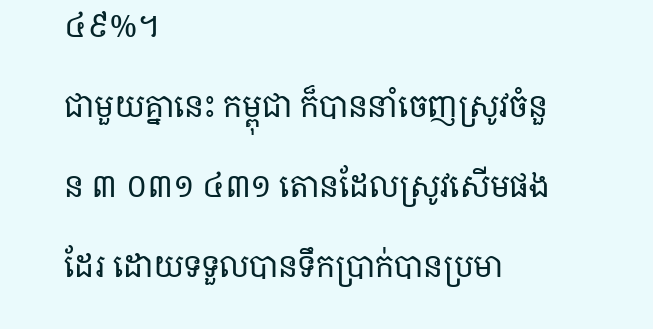៤៩%។
ជាមួយគ្នានេះ កម្ពុជា ក៏បាននាំចេញស្រូវចំនួន ៣ ០៣១ ៤៣១ តោនដែលស្រូវសើមផងដែរ ដោយទទួលបានទឹកប្រាក់បានប្រមា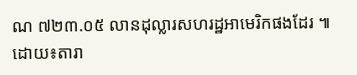ណ ៧២៣.០៥ លានដុល្លារសហរដ្ឋអាមេរិកផងដែរ ៕ដោយ៖តារា